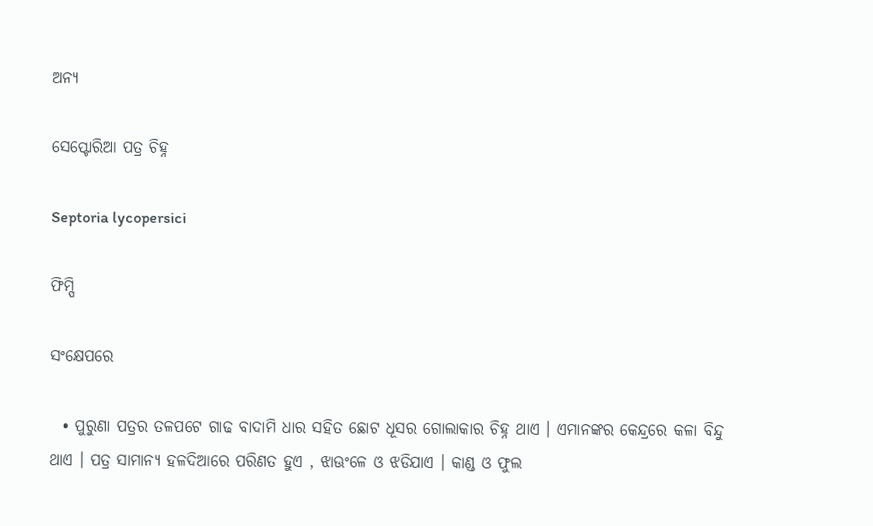ଅନ୍ୟ

ସେପ୍ଟୋରିଆ ପତ୍ର ଚିହ୍ନ

Septoria lycopersici

ଫିମ୍ପି

ସଂକ୍ଷେପରେ

  • ପୁରୁଣା ପତ୍ରର ତଳପଟେ ଗାଢ ବାଦାମି ଧାର ସହିତ ଛୋଟ ଧୂସର ଗୋଲାକାର ଚିହ୍ନ ଥାଏ । ଏମାନଙ୍କର କେନ୍ଦ୍ରରେ କଳା ବିନ୍ଦୁ ଥାଏ । ପତ୍ର ସାମାନ୍ୟ ହଳଦିଆରେ ପରିଣତ ହୁଏ , ଝାଊଂଳେ ଓ ଝଡିଯାଏ । କାଣ୍ଡ ଓ ଫୁଲ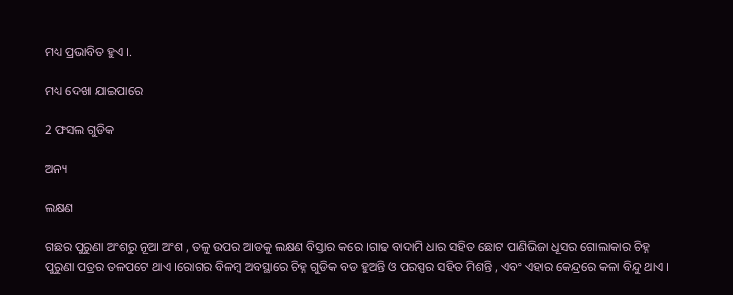ମଧ୍ୟ ପ୍ରଭାବିତ ହୁଏ ।.

ମଧ୍ୟ ଦେଖା ଯାଇପାରେ

2 ଫସଲ ଗୁଡିକ

ଅନ୍ୟ

ଲକ୍ଷଣ

ଗଛର ପୁରୁଣା ଅଂଶରୁ ନୂଆ ଅଂଶ , ତଳୁ ଉପର ଆଡକୁ ଲକ୍ଷଣ ବିସ୍ତାର କରେ ।ଗାଢ ବାଦାମି ଧାର ସହିତ ଛୋଟ ପାଣିଭିଜା ଧୂସର ଗୋଲାକାର ଚିହ୍ନ ପୁରୁଣା ପତ୍ରର ତଳପଟେ ଥାଏ ।ରୋଗର ବିଳମ୍ବ ଅବସ୍ଥାରେ ଚିହ୍ନ ଗୁଡିକ ବଡ ହୁଅନ୍ତି ଓ ପରସ୍ପର ସହିତ ମିଶନ୍ତି , ଏବଂ ଏହାର କେନ୍ଦ୍ରରେ କଳା ବିନ୍ଦୁ ଥାଏ ।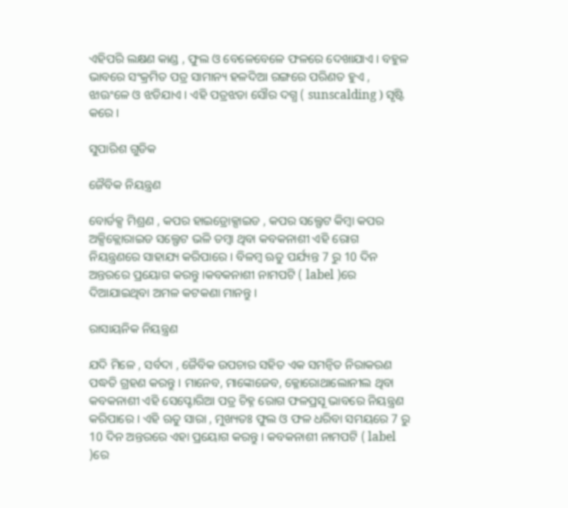ଏହିପରି ଲକ୍ଷଣ କାଣ୍ଡ , ଫୁଲ ଓ ବେଳେବେଳେ ଫଳରେ ଦେଖାଯାଏ । ବହୁଳ ଭାବରେ ସଂକ୍ରମିତ ପତ୍ର ସାମାନ୍ୟ ହଳଦିଆ ରଙ୍ଗରେ ପରିଣତ ହୁଏ , ଝାଊଂଳେ ଓ ଝଡିଯାଏ । ଏହି ପତ୍ରଝଡା ସୌର ଦଗ୍ଧ ( sunscalding ) ସୃଷ୍ଟି କରେ ।

ସୁପାରିଶ ଗୁଡିକ

ଜୈବିକ ନିୟନ୍ତ୍ରଣ

ବୋର୍ଡକ୍ସ ମିଶ୍ରଣ , କପର ହାଇଡ୍ରୋକ୍ସାଇଡ , କପର ସଲ୍ଫେଟ କିମ୍ବା କପର ଅକ୍ସିକ୍ଲୋରାଇଡ ସଲ୍ଫେଟ ଭଳି ତମ୍ବା ଥିବା କବକନାଶୀ ଏହି ରୋଗ ନିୟନ୍ତ୍ରଣରେ ସାହାଯ୍ୟ କରିପାରେ । ବିଳମ୍ବ ଋତୁ ପର୍ଯ୍ୟନ୍ତ 7 ରୁ 10 ଦିନ ଅନ୍ତରରେ ପ୍ରୟୋଗ କରନ୍ତୁ ।କବକନାଶୀ ନାମପଟି ( label )ରେ ଦିଆଯାଇଥିବା ଅମଳ କଟକଣା ମାନନ୍ତୁ ।

ରାସାୟନିକ ନିୟନ୍ତ୍ରଣ

ଯଦି ମିଳେ , ସର୍ବଦା , ଜୈବିକ ଉପଚାର ସହିତ ଏକ ସମନ୍ଵିତ ନିରାକରଣ ପଦ୍ଧତି ଗ୍ରହଣ କରନ୍ତୁ । ମାନେବ, ମାଙ୍କୋଜେବ, କ୍ଳୋରୋଥାଲୋନୀଲ ଥିବା କବକନାଶୀ ଏହି ସେପ୍ଟୋରିଆ ପତ୍ର ଚିହ୍ନ ରୋଗ ଫଳପ୍ରସୂ ଭାବରେ ନିୟନ୍ତ୍ରଣ କରିପାରେ । ଏହି ଋତୁ ସାରା , ମୁଖ୍ୟତଃ ଫୁଲ ଓ ଫଳ ଧରିବା ସମୟରେ 7 ରୁ 10 ଦିନ ଅନ୍ତରରେ ଏହା ପ୍ରୟୋଗ କରନ୍ତୁ । କବକନାଶୀ ନାମପଟି ( label )ରେ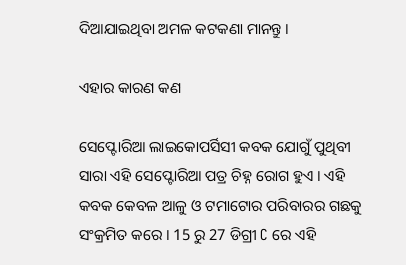ଦିଆଯାଇଥିବା ଅମଳ କଟକଣା ମାନନ୍ତୁ ।

ଏହାର କାରଣ କଣ

ସେପ୍ଟୋରିଆ ଲାଇକୋପର୍ସିସୀ କବକ ଯୋଗୁଁ ପୁଥିବୀ ସାରା ଏହି ସେପ୍ଟୋରିଆ ପତ୍ର ଚିହ୍ନ ରୋଗ ହୁଏ । ଏହି କବକ କେବଳ ଆଳୁ ଓ ଟମାଟୋର ପରିବାରର ଗଛକୁ ସଂକ୍ରମିତ କରେ । 15 ରୁ 27 ଡିଗ୍ରୀ C ରେ ଏହି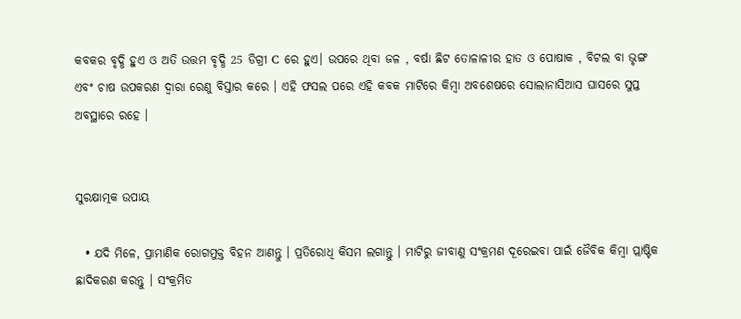କବକର ବୃଦ୍ଧି ହୁଏ ଓ ଅତି ଉତ୍ତମ ବୃଦ୍ଧି 25 ଡିଗ୍ରୀ C ରେ ହୁଏ। ଉପରେ ଥିବା ଜଳ , ବର୍ଷା ଛିଟ ତୋଳାଳୀର ହାତ ଓ ପୋଷାକ , ବିଟଲ ବା ଭୃଙ୍ଗ ଏବଂ ଚାଷ ଉପକରଣ ଦ୍ଵାରା ରେଣୁ ବିସ୍ତାର କରେ । ଏହି ଫସଲ ପରେ ଏହି କବକ ମାଟିରେ କିମ୍ବା ଅବଶେଷରେ ସୋଲାନାସିଆସ ଘାସରେ ସୁପ୍ତ ଅବସ୍ଥାରେ ରହେ ।


ସୁରକ୍ଷାତ୍ମକ ଉପାୟ

  • ଯଦି ମିଳେ, ପ୍ରାମାଣିକ ରୋଗମୁକ୍ତ ବିହନ ଆଣନ୍ତୁ । ପ୍ରତିରୋଧି କିସମ ଲଗାନ୍ତୁ । ମାଟିରୁ ଜୀବାଣୁ ସଂକ୍ରମଣ ଦୂରେଇବା ପାଇଁ ଜୈବିକ କିମ୍ବା ପ୍ଲାଷ୍ଟିକ ଛାଦିକରଣ କରନ୍ତୁ । ସଂକ୍ରମିତ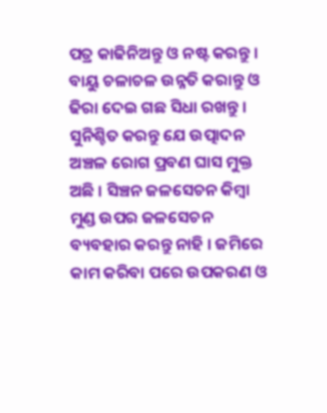ପତ୍ର କାଢିନିଅନ୍ତୁ ଓ ନଷ୍ଟ କରନ୍ତୁ । ବାୟୁ ଚଳାଚଳ ଉନ୍ନତି କରାନ୍ତୁ ଓ ଢିରା ଦେଇ ଗଛ ସିଧା ରଖନ୍ତୁ । ସୁନିଶ୍ଚିତ କରନ୍ତୁ ଯେ ଉତ୍ପାଦନ ଅଞ୍ଚଳ ରୋଗ ପ୍ରବଣ ଘାସ ମୁକ୍ତ ଅଛି । ସିଞ୍ଚନ ଜଳସେଚନ କିମ୍ବା ମୁଣ୍ଡ ଉପର ଜଳସେଚନ ବ୍ୟବହାର କରନ୍ତୁ ନାହି । ଜମିରେ କାମ କରିବା ପରେ ଉପକରଣ ଓ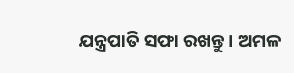ଯନ୍ତ୍ରପାତି ସଫା ରଖନ୍ତୁ । ଅମଳ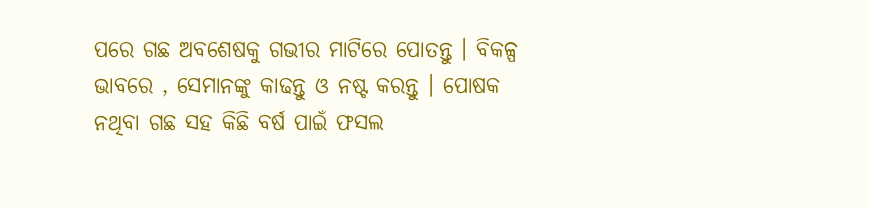ପରେ ଗଛ ଅବଶେଷକୁ ଗଭୀର ମାଟିରେ ପୋତନ୍ତୁ । ବିକଳ୍ପ ଭାବରେ , ସେମାନଙ୍କୁ କାଢନ୍ତୁ ଓ ନଷ୍ଟ କରନ୍ତୁ । ପୋଷକ ନଥିବା ଗଛ ସହ କିଛି ବର୍ଷ ପାଇଁ ଫସଲ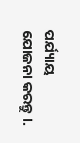ପର୍ଯ୍ୟାୟ ଯୋଜନା କରନ୍ତୁ ।.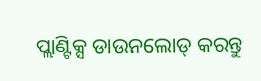ପ୍ଲାଣ୍ଟିକ୍ସ ଡାଉନଲୋଡ୍ କରନ୍ତୁ